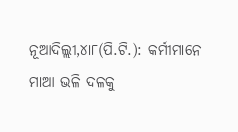ନୂଆଦିଲ୍ଲୀ,୪ା୮(ପି.ଟି.): କର୍ମୀମାନେ ମାଆ ଭଳି ଦଳକୁ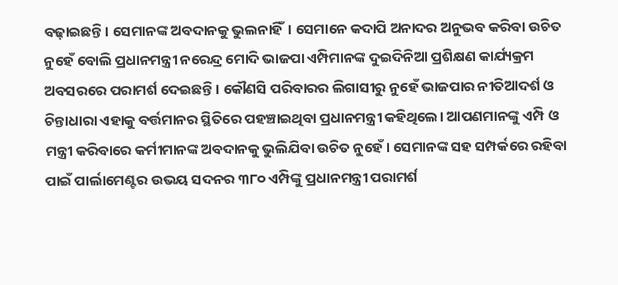ବଢ଼ାଇଛନ୍ତି। ସେମାନଙ୍କ ଅବଦାନକୁ ଭୁଲନାହିଁ। ସେମାନେ କଦାପି ଅନାଦର ଅନୁଭବ କରିବା ଉଚିତ ନୁହେଁ ବୋଲି ପ୍ରଧାନମନ୍ତ୍ରୀ ନରେନ୍ଦ୍ର ମୋଦି ଭାଜପା ଏମ୍ପିମାନଙ୍କ ଦୁଇଦିନିଆ ପ୍ରଶିକ୍ଷଣ କାର୍ଯ୍ୟକ୍ରମ ଅବସରରେ ପରାମର୍ଶ ଦେଇଛନ୍ତି। କୌଣସି ପରିବାରର ଲିଗାସୀରୁ ନୁହେଁ ଭାଜପାର ନୀତିଆଦର୍ଶ ଓ ଚିନ୍ତାଧାରା ଏହାକୁ ବର୍ତ୍ତମାନର ସ୍ଥିତିରେ ପହଞ୍ଚାଇଥିବା ପ୍ରଧାନମନ୍ତ୍ରୀ କହିଥିଲେ। ଆପଣମାନଙ୍କୁ ଏମ୍ପି ଓ ମନ୍ତ୍ରୀ କରିବାରେ କର୍ମୀମାନଙ୍କ ଅବଦାନକୁ ଭୁଲିଯିବା ଉଚିତ ନୁହେଁ। ସେମାନଙ୍କ ସହ ସମ୍ପର୍କରେ ରହିବା ପାଇଁ ପାର୍ଲାମେଣ୍ଟର ଉଭୟ ସଦନର ୩୮୦ ଏମ୍ପିଙ୍କୁ ପ୍ରଧାନମନ୍ତ୍ରୀ ପରାମର୍ଶ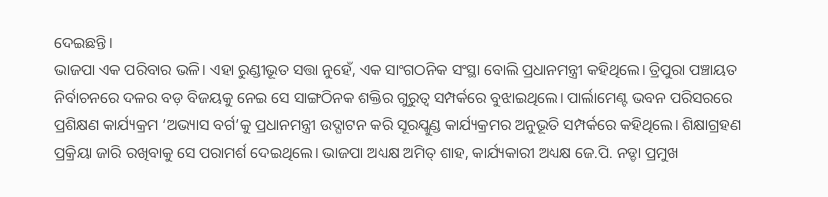ଦେଇଛନ୍ତି।
ଭାଜପା ଏକ ପରିବାର ଭଳି। ଏହା ରୁଣ୍ଡୀଭୂତ ସତ୍ତା ନୁହେଁ, ଏକ ସାଂଗଠନିକ ସଂସ୍ଥା ବୋଲି ପ୍ରଧାନମନ୍ତ୍ରୀ କହିଥିଲେ। ତ୍ରିପୁରା ପଞ୍ଚାୟତ ନିର୍ବାଚନରେ ଦଳର ବଡ଼ ବିଜୟକୁ ନେଇ ସେ ସାଙ୍ଗଠିନକ ଶକ୍ତିର ଗୁରୁତ୍ୱ ସମ୍ପର୍କରେ ବୁଝାଇଥିଲେ। ପାର୍ଲାମେଣ୍ଟ ଭବନ ପରିସରରେ ପ୍ରଶିକ୍ଷଣ କାର୍ଯ୍ୟକ୍ରମ ‘ଅଭ୍ୟାସ ବର୍ଗ’କୁ ପ୍ରଧାନମନ୍ତ୍ରୀ ଉଦ୍ଘାଟନ କରି ସୂରଯ୍କୁଣ୍ଡ କାର୍ଯ୍ୟକ୍ରମର ଅନୁଭୂତି ସମ୍ପର୍କରେ କହିଥିଲେ। ଶିକ୍ଷାଗ୍ରହଣ ପ୍ରକ୍ରିୟା ଜାରି ରଖିବାକୁ ସେ ପରାମର୍ଶ ଦେଇଥିଲେ। ଭାଜପା ଅଧ୍ୟକ୍ଷ ଅମିତ୍ ଶାହ, କାର୍ଯ୍ୟକାରୀ ଅଧ୍ୟକ୍ଷ ଜେ.ପି. ନଡ୍ଡା ପ୍ରମୁଖ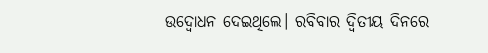ଉଦ୍ବୋଧନ ଦେଇଥିଲେ। ରବିବାର ଦ୍ୱିତୀୟ ଦିନରେ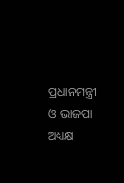ପ୍ରଧାନମନ୍ତ୍ରୀ ଓ ଭାଜପା ଅଧ୍ୟକ୍ଷ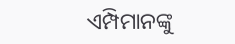ଏମ୍ପିମାନଙ୍କୁ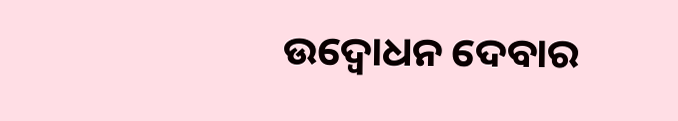ଉଦ୍ବୋଧନ ଦେବାର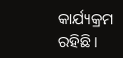କାର୍ଯ୍ୟକ୍ରମ ରହିଛି।